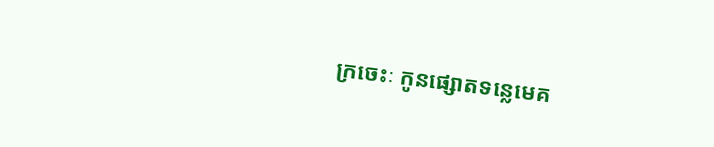ក្រចេះៈ កូនផ្សោតទន្លេមេគ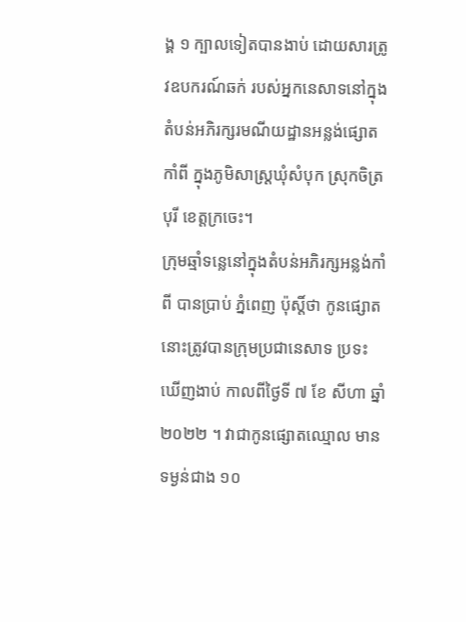ង្គ ១ ក្បាលទៀតបានងាប់ ដោយសារត្រូវឧបករណ៍ឆក់ របស់អ្នកនេសាទនៅក្នុងតំបន់អភិរក្សរមណីយដ្ឋានអន្លង់ផ្សោតកាំពី ក្នុងភូមិសាស្ត្រឃុំសំបុក ស្រុកចិត្របុរី ខេត្តក្រចេះ។
ក្រុមឆ្មាំទន្លេនៅក្នុងតំបន់អភិរក្សអន្លង់កាំពី បានប្រាប់ ភ្នំពេញ ប៉ុស្តិ៍ថា កូនផ្សោតនោះត្រូវបានក្រុមប្រជានេសាទ ប្រទះឃើញងាប់ កាលពីថ្ងៃទី ៧ ខែ សីហា ឆ្នាំ ២០២២ ។ វាជាកូនផ្សោតឈ្មោល មានទម្ងន់ជាង ១០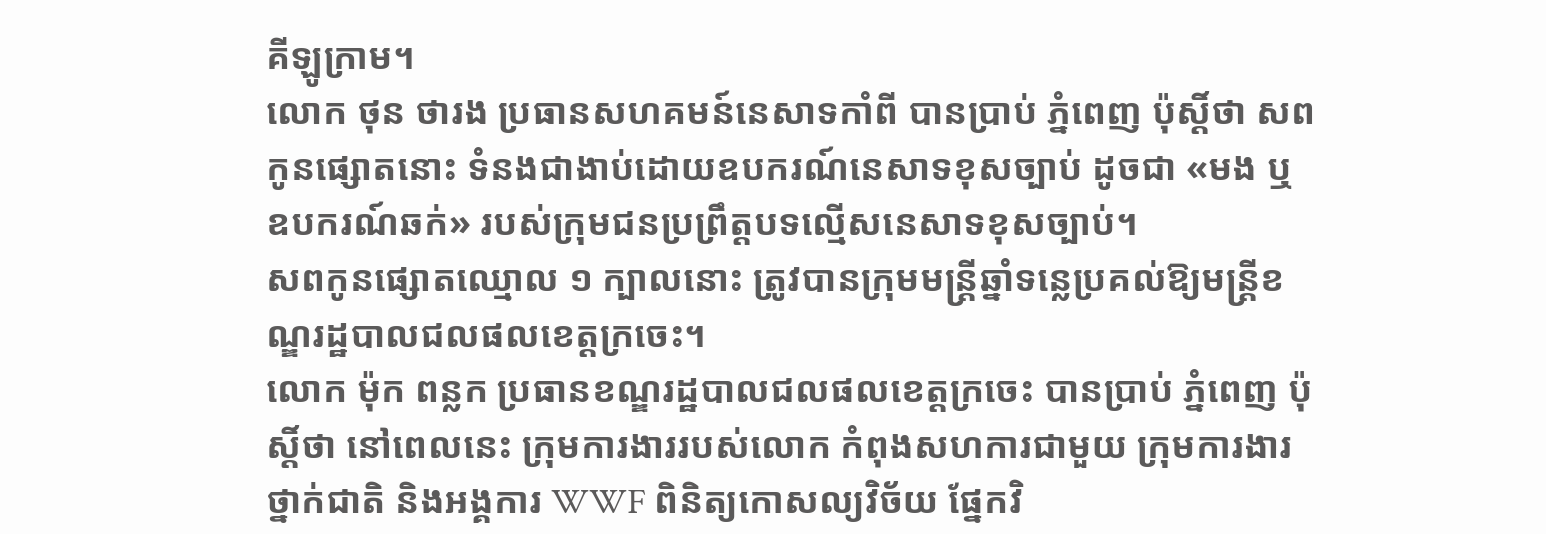គីឡូក្រាម។
លោក ថុន ថារង ប្រធានសហគមន៍នេសាទកាំពី បានប្រាប់ ភ្នំពេញ ប៉ុស្តិ៍ថា សពកូនផ្សោតនោះ ទំនងជាងាប់ដោយឧបករណ៍នេសាទខុសច្បាប់ ដូចជា «មង ឬ ឧបករណ៍ឆក់» របស់ក្រុមជនប្រព្រឹត្តបទល្មើសនេសាទខុសច្បាប់។
សពកូនផ្សោតឈ្មោល ១ ក្បាលនោះ ត្រូវបានក្រុមមន្ត្រីឆ្នាំទន្លេប្រគល់ឱ្យមន្ត្រីខណ្ឌរដ្ឋបាលជលផលខេត្តក្រចេះ។
លោក ម៉ុក ពន្លក ប្រធានខណ្ឌរដ្ឋបាលជលផលខេត្តក្រចេះ បានប្រាប់ ភ្នំពេញ ប៉ុស្តិ៍ថា នៅពេលនេះ ក្រុមការងាររបស់លោក កំពុងសហការជាមួយ ក្រុមការងារថ្នាក់ជាតិ និងអង្គការ WWF ពិនិត្យកោសល្យវិច័យ ផ្នែកវិ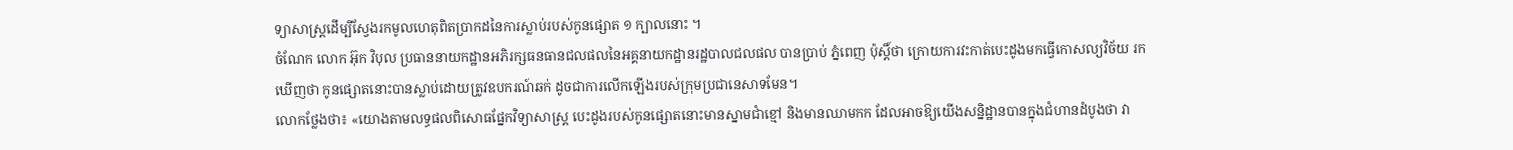ទ្យាសាស្ត្រដើម្បីស្វែងរកមូលហេតុពិតប្រាកដនៃការស្លាប់របស់កូនផ្សោត ១ ក្បាលនោះ ។
ចំណែក លោក អ៊ុក វិបុល ប្រធាននាយកដ្ឋានអភិរក្សធនធានជលផលនៃអគ្គនាយកដ្ឋានរដ្ឋបាលជលផល បានប្រាប់ ភ្នំពេញ ប៉ុស្តិ៍ថា ក្រោយការវះកាត់បេះដូងមកធ្វើកោសល្យវិច័យ រកឃើញថា កូនផ្សោតនោះបានស្លាប់ដោយត្រូវឧបករណ៍ឆក់ ដូចជាការលើកឡើងរបស់ក្រុមប្រជានេសាទមែន។
លោកថ្លែងថា៖ «យោងតាមលទ្ធផលពិសោធផ្នែកវិទ្យាសាស្ត្រ បេះដូងរបស់កូនផ្សោតនោះមានស្នាមជាំខ្មៅ និងមានឈាមកក ដែលអាចឱ្យយើងសន្និដ្ឋានបានក្នុងជំហានដំបូងថា វា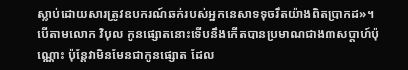ស្លាប់ដោយសារត្រូវឧបករណ៍ឆក់របស់អ្នកនេសាទទុចរឹតយ៉ាងពិតប្រាកដ»។
បើតាមលោក វិបុល កូនផ្សោតនោះទើបនឹងកើតបានប្រមាណជាង៣សប្ដាហ៍ប៉ុណ្ណោះ ប៉ុន្តែវាមិនមែនជាកូនផ្សោត ដែល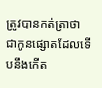ត្រូវបានកត់ត្រាថាជាកូនផ្សោតដែលទើបនឹងកើត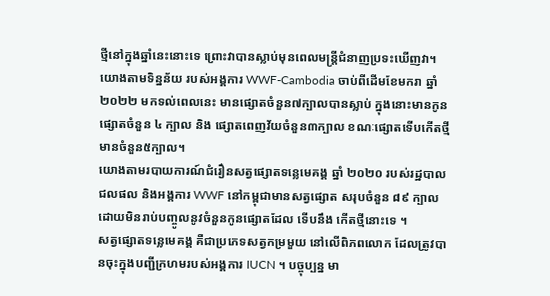ថ្មីនៅក្នុងឆ្នាំនេះនោះទេ ព្រោះវាបានស្លាប់មុនពេលមន្ត្រីជំនាញប្រទះឃើញវា។
យោងតាមទិន្នន័យ របស់អង្គការ WWF-Cambodia ចាប់ពីដើមខែមករា ឆ្នាំ ២០២២ មកទល់ពេលនេះ មានផ្សោតចំនួន៧ក្បាលបានស្លាប់ ក្នុងនោះមានកូនផ្សោតចំនួន ៤ ក្បាល និង ផ្សោតពេញវ័យចំនួន៣ក្បាល ខណៈផ្សោតទើបកើតថ្មីមានចំនួន៥ក្បាល។
យោងតាមរបាយការណ៍ជំរឿនសត្វផ្សោតទន្លេមេគង្គ ឆ្នាំ ២០២០ របស់រដ្ឋបាលជលផល និងអង្គការ WWF នៅកម្ពុជាមានសត្វផ្សោត សរុបចំនួន ៨៩ ក្បាល ដោយមិនរាប់បញ្ចូលនូវចំនួនកូនផ្សោតដែល ទើបនឹង កើតថ្មីនោះទេ ។
សត្វផ្សោតទន្លេមេគង្គ គឺជាប្រភេទសត្វកម្រមួយ នៅលើពិភពលោក ដែលត្រូវបានចុះក្នុងបញ្ជីក្រហមរបស់អង្គការ IUCN ។ បច្ចុប្បន្ន មា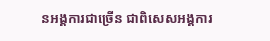នអង្គការជាច្រើន ជាពិសេសអង្គការ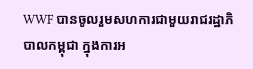WWF បានចូលរួមសហការជាមួយរាជរដ្ឋាភិបាលកម្ពុជា ក្នុងការអ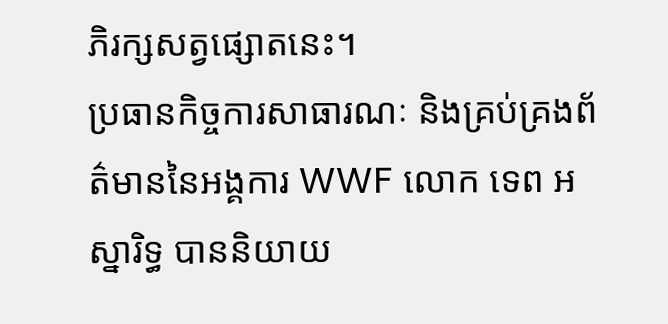ភិរក្សសត្វផ្សោតនេះ។
ប្រធានកិច្ចការសាធារណៈ និងគ្រប់គ្រងព័ត៌មាននៃអង្គការ WWF លោក ទេព អស្នារិទ្ធ បាននិយាយ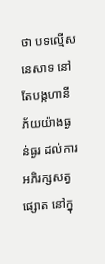ថា បទល្មើសនេសាទ នៅតែបង្កហានីភ័យយ៉ាងធ្ងន់ធ្ងរ ដល់ការអភិរក្សសត្វផ្សោត នៅក្នុ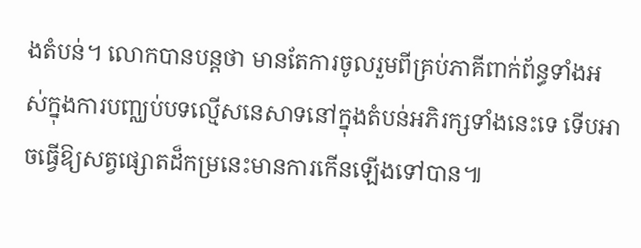ងតំបន់។ លោកបានបន្តថា មានតែការចូលរួមពីគ្រប់ភាគីពាក់ព័ន្ធទាំងអស់ក្នុងការបញ្ឈប់បទល្មើសនេសាទនៅក្នុងតំបន់អភិរក្សទាំងនេះទេ ទើបអាចធ្វើឱ្យសត្វផ្សោតដ៏កម្រនេះមានការកើនឡើងទៅបាន៕